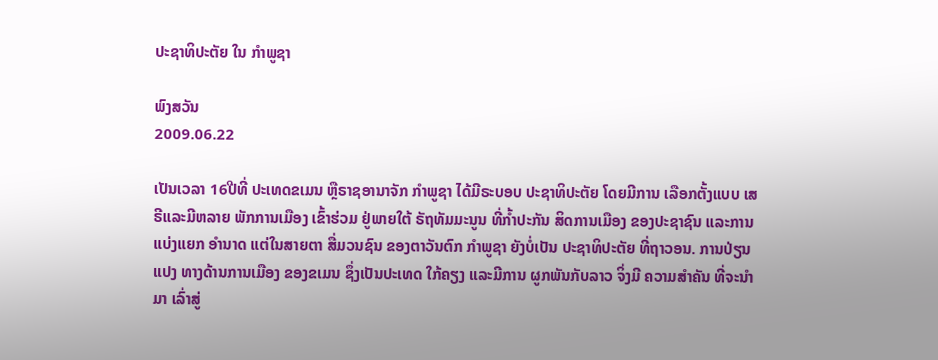ປະຊາທິປະຕັຍ ໃນ ກຳພູຊາ

ພົງສວັນ
2009.06.22

ເປັນເວລາ 16ປີທີ່ ປະເທດຂເມນ ຫຼືຣາຊອານາຈັກ ກຳພູຊາ ໄດ້ມີຣະບອບ ປະຊາທິປະຕັຍ ໂດຍມີການ ເລືອກຕັ້ງແບບ ເສຣີແລະມີຫລາຍ ພັກການເມືອງ ເຂົ້າຮ່ວມ ຢູ່ພາຍໃຕ້ ຣັຖທັມມະນູນ ທີ່ກ້ຳປະກັນ ສິດການເມືອງ ຂອງປະຊາຊົນ ແລະການແບ່ງແຍກ ອຳນາດ ແຕ່ໃນສາຍຕາ ສື່ມວນຊົນ ຂອງຕາວັນຕົກ ກຳພູຊາ ຍັງບໍ່ເປັນ ປະຊາທິປະຕັຍ ທີ່ຖາວອນ. ການປ່ຽນແປງ ທາງດ້ານການເມືອງ ຂອງຂເມນ ຊຶ່ງເປັນປະເທດ ໃກ້ຄຽງ ແລະມີການ ຜູກພັນກັບລາວ ຈິ່ງມີ ຄວາມສຳຄັນ ທີ່ຈະນຳມາ ເລົ່າສູ່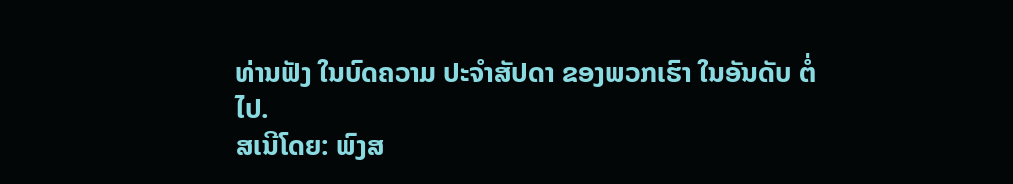ທ່ານຟັງ ໃນບົດຄວາມ ປະຈຳສັປດາ ຂອງພວກເຮົາ ໃນອັນດັບ ຕໍ່ໄປ.
ສເນີໂດຍ: ພົງສ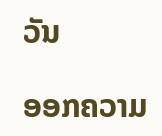ວັນ

ອອກຄວາມ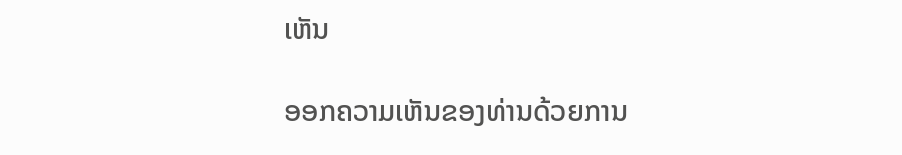ເຫັນ

ອອກຄວາມເຫັນຂອງທ່ານດ້ວຍການ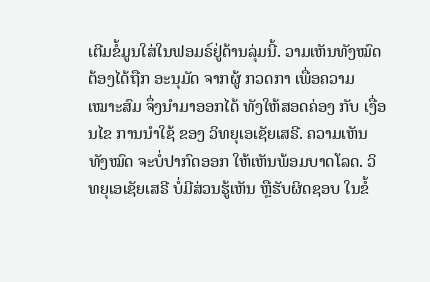ເຕີມຂໍ້ມູນໃສ່ໃນຟອມຣ໌ຢູ່ດ້ານລຸ່ມນີ້. ວາມເຫັນທັງໝົດ ຕ້ອງໄດ້ຖືກ ອະນຸມັດ ຈາກຜູ້ ກວດກາ ເພື່ອຄວາມເໝາະສົມ ຈຶ່ງນໍາມາອອກໄດ້ ທັງໃຫ້ສອດຄ່ອງ ກັບ ເງື່ອນໄຂ ການນຳໃຊ້ ຂອງ ວິທຍຸເອເຊັຍເສຣີ. ຄວາມເຫັນທັງໝົດ ຈະບໍ່ປາກົດອອກ ໃຫ້ເຫັນພ້ອມບາດໂລດ. ວິທຍຸເອເຊັຍເສຣີ ບໍ່ມີສ່ວນຮູ້ເຫັນ ຫຼືຮັບຜິດຊອບ ໃນຂໍ້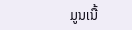ມູນເນື້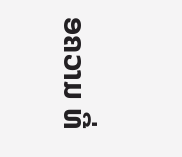ອຄວາມ ທີ່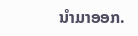ນໍາມາອອກ.